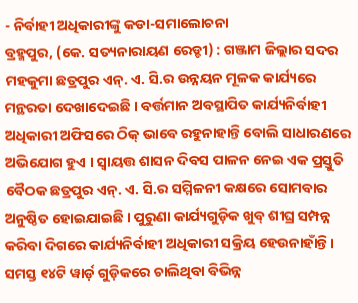- ନିର୍ବାହୀ ଅଧିକାରୀଙ୍କୁ କଡା-ସମାଲୋଚନା
ବ୍ରହ୍ମପୁର, (କେ. ସତ୍ୟନାରାୟଣ ରେଡ୍ଡୀ) : ଗଞ୍ଜାମ ଜିଲ୍ଲାର ସଦର ମହକୁମା ଛତ୍ରପୁର ଏନ୍. ଏ. ସି.ର ଉନ୍ନୟନ ମୂଳକ କାର୍ଯ୍ୟରେ ମନ୍ଥରତା ଦେଖାଦେଇଛି । ବର୍ତ୍ତମାନ ଅବସ୍ଥାପିତ କାର୍ଯ୍ୟନିର୍ବାହୀ ଅଧିକାରୀ ଅଫିସରେ ଠିକ୍ ଭାବେ ରହୁନାହାନ୍ତି ବୋଲି ସାଧାରଣରେ ଅଭିଯୋଗ ହୁଏ । ସ୍ୱାୟତ୍ତ ଶାସନ ଦିବସ ପାଳନ ନେଇ ଏକ ପ୍ରସ୍ତୁତି ବୈଠକ ଛତ୍ରପୁର ଏନ୍. ଏ. ସି.ର ସମ୍ମିଳନୀ କକ୍ଷରେ ସୋମବାର ଅନୁଷ୍ଠିତ ହୋଇଯାଇଛି । ପୁରୁଣା କାର୍ଯ୍ୟଗୁଡ଼ିକ ଖୁବ୍ ଶୀଘ୍ର ସମ୍ପନ୍ନ କରିବା ଦିଗରେ କାର୍ଯ୍ୟନିର୍ବାହୀ ଅଧିକାରୀ ସକ୍ରିୟ ହେଉନାହାଁନ୍ତି । ସମସ୍ତ ୧୪ଟି ୱାର୍ଡ଼ ଗୁଡ଼ିକରେ ଚାଲିଥିବା ବିଭିନ୍ନ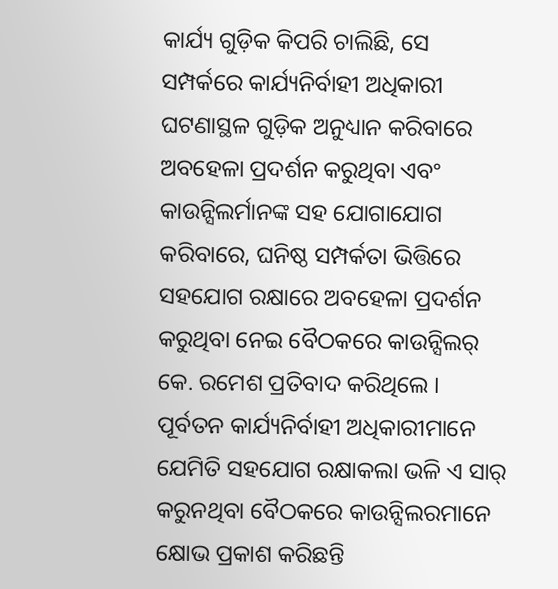କାର୍ଯ୍ୟ ଗୁଡ଼ିକ କିପରି ଚାଲିଛି, ସେ ସମ୍ପର୍କରେ କାର୍ଯ୍ୟନିର୍ବାହୀ ଅଧିକାରୀ ଘଟଣାସ୍ଥଳ ଗୁଡ଼ିକ ଅନୁଧ୍ୟାନ କରିବାରେ ଅବହେଳା ପ୍ରଦର୍ଶନ କରୁଥିବା ଏବଂ କାଉନ୍ସିଲର୍ମାନଙ୍କ ସହ ଯୋଗାଯୋଗ କରିବାରେ, ଘନିଷ୍ଠ ସମ୍ପର୍କତା ଭିତ୍ତିରେ ସହଯୋଗ ରକ୍ଷାରେ ଅବହେଳା ପ୍ରଦର୍ଶନ କରୁଥିବା ନେଇ ବୈଠକରେ କାଉନ୍ସିଲର୍ କେ. ରମେଶ ପ୍ରତିବାଦ କରିଥିଲେ । ପୂର୍ବତନ କାର୍ଯ୍ୟନିର୍ବାହୀ ଅଧିକାରୀମାନେ ଯେମିତି ସହଯୋଗ ରକ୍ଷାକଲା ଭଳି ଏ ସାର୍ କରୁନଥିବା ବୈଠକରେ କାଉନ୍ସିଲରମାନେ କ୍ଷୋଭ ପ୍ରକାଶ କରିଛନ୍ତି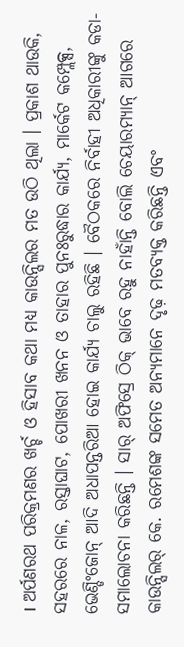। ଅର୍ପଣରଥ ପରିକ୍ରମଣର ଖର୍ଚ୍ଚ ଓ ହିସାବ କଥା ମଧ୍ୟ କାଉନ୍ସିଲର ମତ ଉଠି ଥିଲା । ପ୍ରକାଶ ଥାଉକି, ସହରରେ ନାଳ, ରସ୍ତାଘାଟ, ପୋଖରୀ ଖନନ ଓ ତାହାର ପୁନଃରୁଦ୍ଧାର କାର୍ଯ୍ୟ, ମାର୍କେଟ କମ୍ପ୍ଲେକ୍ସ, ଭେଣ୍ଡିଂଜୋନ୍ ଆଦି ଅଧାପନ୍ତରିଆ ହୋଇ କାର୍ଯ୍ୟ ଚାଲୁ ରହିଛି । ବୈଠକରେ ନିର୍ବାହୀ ଅଧିକାରୀଙ୍କୁ କଡା-ସମାଲୋଚନା କରିଛନ୍ତି । ସାର୍ ଅଫିସ୍ରେ ଠିକ୍ ଭାବେ ରହୁ ନାହାଁନ୍ତି ବୋଲି ଚେୟାରମ୍ୟାନ୍ ଆଗରେ କାଉନ୍ସିଲର୍ କେ. ରମେଶଙ୍କ ସମେତ ଅନ୍ୟମାନେ ଦୃଢ଼ ମତବ୍ୟକ୍ତ କରିଛନ୍ତି ଏବଂ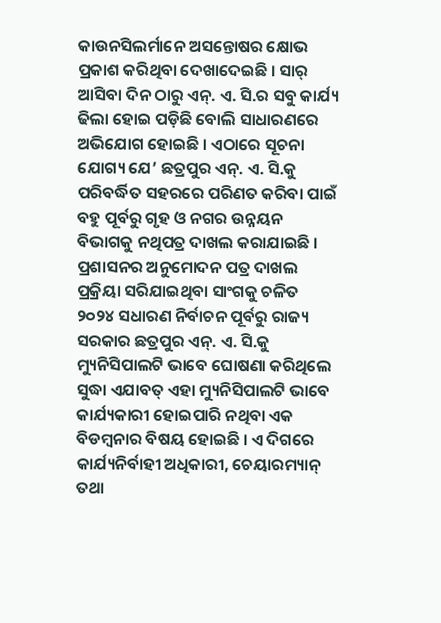କାଉନସିଲର୍ମାନେ ଅସନ୍ତୋଷର କ୍ଷୋଭ ପ୍ରକାଶ କରିଥିବା ଦେଖାଦେଇଛି । ସାର୍ ଆସିବା ଦିନ ଠାରୁ ଏନ୍. ଏ. ସି.ର ସବୁ କାର୍ଯ୍ୟ ଢିଲା ହୋଇ ପଡ଼ିଛି ବୋଲି ସାଧାରଣରେ ଅଭିଯୋଗ ହୋଇଛି । ଏଠାରେ ସୂଚନା ଯୋଗ୍ୟ ଯେ’ ଛତ୍ରପୁର ଏନ୍. ଏ. ସି.କୁ ପରିବର୍ଦ୍ଧିତ ସହରରେ ପରିଣତ କରିବା ପାଇଁ ବହୁ ପୂର୍ବରୁ ଗୃହ ଓ ନଗର ଉନ୍ନୟନ ବିଭାଗକୁ ନଥିପତ୍ର ଦାଖଲ କରାଯାଇଛି । ପ୍ରଶାସନର ଅନୁମୋଦନ ପତ୍ର ଦାଖଲ ପ୍ରକ୍ରିୟା ସରିଯାଇଥିବା ସାଂଗକୁ ଚଳିତ ୨୦୨୪ ସଧାରଣ ନିର୍ବାଚନ ପୂର୍ବରୁ ରାଜ୍ୟ ସରକାର ଛତ୍ରପୁର ଏନ୍. ଏ. ସି.କୁ ମ୍ୟୁନିସିପାଲଟି ଭାବେ ଘୋଷଣା କରିଥିଲେ ସୁଦ୍ଧା ଏଯାବତ୍ ଏହା ମ୍ୟୁନିସିପାଲଟି ଭାବେ କାର୍ଯ୍ୟକାରୀ ହୋଇପାରି ନଥିବା ଏକ ବିଡମ୍ବନାର ବିଷୟ ହୋଇଛି । ଏ ଦିଗରେ କାର୍ଯ୍ୟନିର୍ବାହୀ ଅଧିକାରୀ, ଚେୟାରମ୍ୟାନ୍ ତଥା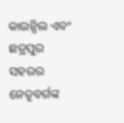କାଉନ୍ସିଲ ଏବଂ ଛତ୍ରପୁର ସହରର ନେତୃବର୍ଗଙ୍କ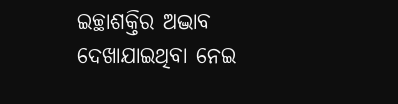ଇଚ୍ଛାଶକ୍ତିର ଅଦ୍ଭାବ ଦେଖାଯାଇଥିବା ନେଇ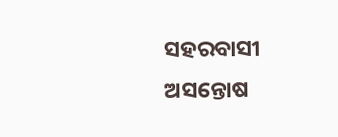ସହରବାସୀ ଅସନ୍ତୋଷ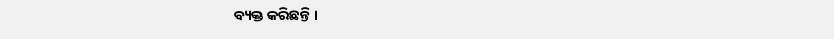ବ୍ୟକ୍ତ କରିଛନ୍ତି ।